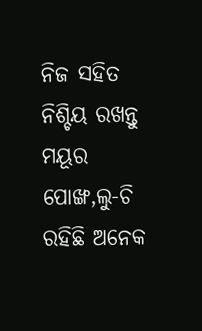ନିଜ ସହିତ ନିଶ୍ଚିୟ ରଖନ୍ତୁ ମୟୂର ପୋଙ୍ଖ,ଲୁ-ଚି ରହିଛି ଅନେକ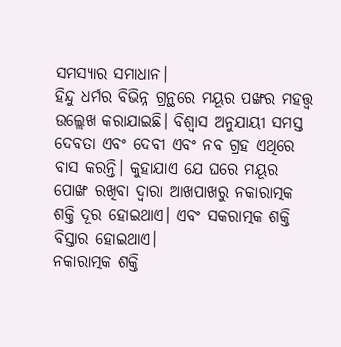ସମସ୍ୟାର ସମାଧାନ।
ହିନ୍ଦୁ ଧର୍ମର ବିଭିନ୍ନ ଗ୍ରନ୍ଥରେ ମୟୂର ପଙ୍ଖର ମହତ୍ତ୍ୱ ଉଲ୍ଲେଖ କରାଯାଇଛି। ବିଶ୍ୱାସ ଅନୁଯାୟୀ ସମସ୍ତ ଦେବତା ଏବଂ ଦେବୀ ଏବଂ ନବ ଗ୍ରହ ଏଥିରେ ବାସ କରନ୍ତି। କୁହାଯାଏ ଯେ ଘରେ ମୟୂର ପୋଙ୍ଖ ରଖିବା ଦ୍ୱାରା ଆଖପାଖରୁ ନକାରାତ୍ମକ ଶକ୍ତି ଦୂର ହୋଇଥାଏ। ଏବଂ ସକରାତ୍ମକ ଶକ୍ତି ବିସ୍ତାର ହୋଇଥାଏ।
ନକାରାତ୍ମକ ଶକ୍ତି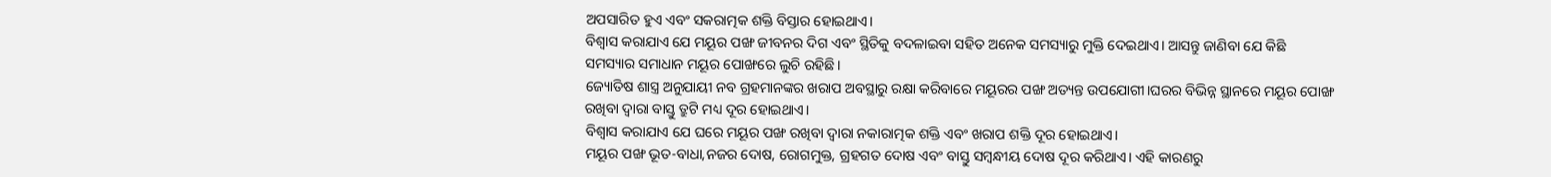ଅପସାରିତ ହୁଏ ଏବଂ ସକରାତ୍ମକ ଶକ୍ତି ବିସ୍ତାର ହୋଇଥାଏ।
ବିଶ୍ୱାସ କରାଯାଏ ଯେ ମୟୂର ପଙ୍ଖ ଜୀବନର ଦିଗ ଏବଂ ସ୍ଥିତିକୁ ବଦଳାଇବା ସହିତ ଅନେକ ସମସ୍ୟାରୁ ମୁକ୍ତି ଦେଇଥାଏ। ଆସନ୍ତୁ ଜାଣିବା ଯେ କିଛି ସମସ୍ୟାର ସମାଧାନ ମୟୂର ପୋଙ୍ଖରେ ଲୁଚି ରହିଛି।
ଜ୍ୟୋତିଷ ଶାସ୍ତ୍ର ଅନୁଯାୟୀ ନବ ଗ୍ରହମାନଙ୍କର ଖରାପ ଅବସ୍ଥାରୁ ରକ୍ଷା କରିବାରେ ମୟୂରର ପଙ୍ଖ ଅତ୍ୟନ୍ତ ଉପଯୋଗୀ।ଘରର ବିଭିନ୍ନ ସ୍ଥାନରେ ମୟୂର ପୋଙ୍ଖ ରଖିବା ଦ୍ୱାରା ବାସ୍ତୁ ତ୍ରୁଟି ମଧ୍ୟ ଦୂର ହୋଇଥାଏ।
ବିଶ୍ୱାସ କରାଯାଏ ଯେ ଘରେ ମୟୂର ପଙ୍ଖ ରଖିବା ଦ୍ୱାରା ନକାରାତ୍ମକ ଶକ୍ତି ଏବଂ ଖରାପ ଶକ୍ତି ଦୂର ହୋଇଥାଏ।
ମୟୂର ପଙ୍ଖ ଭୂତ-ବାଧା,ନଜର ଦୋଷ, ରୋଗମୁକ୍ତ, ଗ୍ରହଗତ ଦୋଷ ଏବଂ ବାସ୍ତୁ ସମ୍ବନ୍ଧୀୟ ଦୋଷ ଦୂର କରିଥାଏ। ଏହି କାରଣରୁ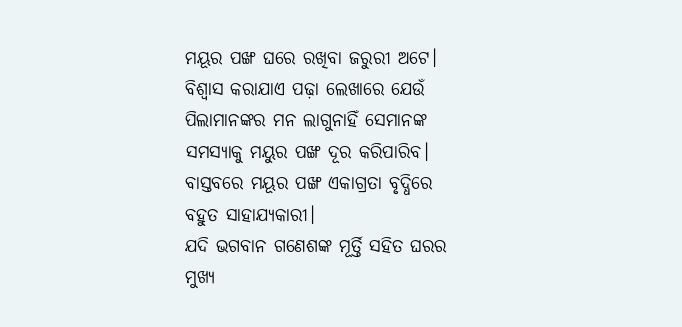ମୟୂର ପଙ୍ଖ ଘରେ ରଖିବା ଜରୁରୀ ଅଟେ।
ବିଶ୍ୱାସ କରାଯାଏ ପଢ଼ା ଲେଖାରେ ଯେଉଁ ପିଲାମାନଙ୍କର ମନ ଲାଗୁନାହିଁ ସେମାନଙ୍କ ସମସ୍ୟାକୁ ମୟୁର ପଙ୍ଖ ଦୂର କରିପାରିବ। ବାସ୍ତବରେ ମୟୂର ପଙ୍ଖ ଏକାଗ୍ରତା ବୃଦ୍ଧିରେ ବହୁତ ସାହାଯ୍ୟକାରୀ।
ଯଦି ଭଗବାନ ଗଣେଶଙ୍କ ମୂର୍ତ୍ତି ସହିତ ଘରର ମୁଖ୍ୟ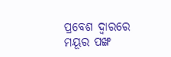ପ୍ରବେଶ ଦ୍ୱାରରେ ମୟୂର ପଙ୍ଖ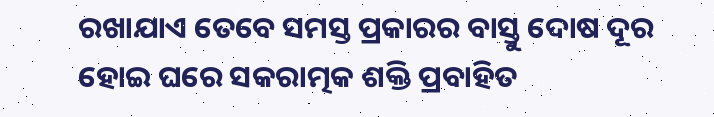ରଖାଯାଏ ତେବେ ସମସ୍ତ ପ୍ରକାରର ବାସ୍ତୁ ଦୋଷ ଦୂର ହୋଇ ଘରେ ସକରାତ୍ମକ ଶକ୍ତି ପ୍ରବାହିତ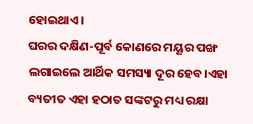ହୋଇଥାଏ।
ଘରର ଦକ୍ଷିଣ-ପୂର୍ବ କୋଣରେ ମୟୂର ପଙ୍ଖ ଲଗାଇଲେ ଆର୍ଥିକ ସମସ୍ୟା ଦୂର ହେବ।ଏହା ବ୍ୟତୀତ ଏହା ହଠାତ ସଙ୍କଟରୁ ମଧ୍ୟ ରକ୍ଷା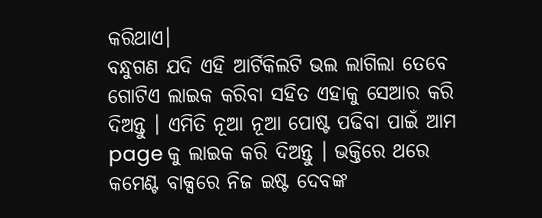କରିଥାଏ।
ବନ୍ଧୁଗଣ ଯଦି ଏହି ଆର୍ଟିକିଲଟି ଭଲ ଲାଗିଲା ତେବେ ଗୋଟିଏ ଲାଇକ କରିବା ସହିତ ଏହାକୁ ସେଆର କରି ଦିଅନ୍ତୁ । ଏମିତି ନୂଆ ନୂଆ ପୋଷ୍ଟ ପଢିବା ପାଇଁ ଆମ page କୁ ଲାଇକ କରି ଦିଅନ୍ତୁ । ଭକ୍ତିରେ ଥରେ କମେଣ୍ଟ ବାକ୍ସରେ ନିଜ ଇଷ୍ଟ ଦେବଙ୍କ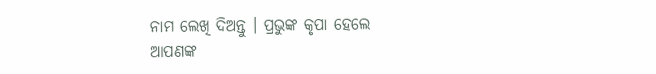ନାମ ଲେଖି ଦିଅନ୍ତୁ । ପ୍ରଭୁଙ୍କ କୃପା ହେଲେ ଆପଣଙ୍କ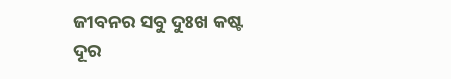ଜୀବନର ସବୁ ଦୁଃଖ କଷ୍ଟ ଦୂର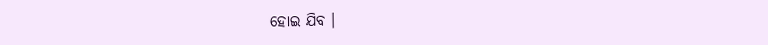ହୋଇ ଯିବ ।